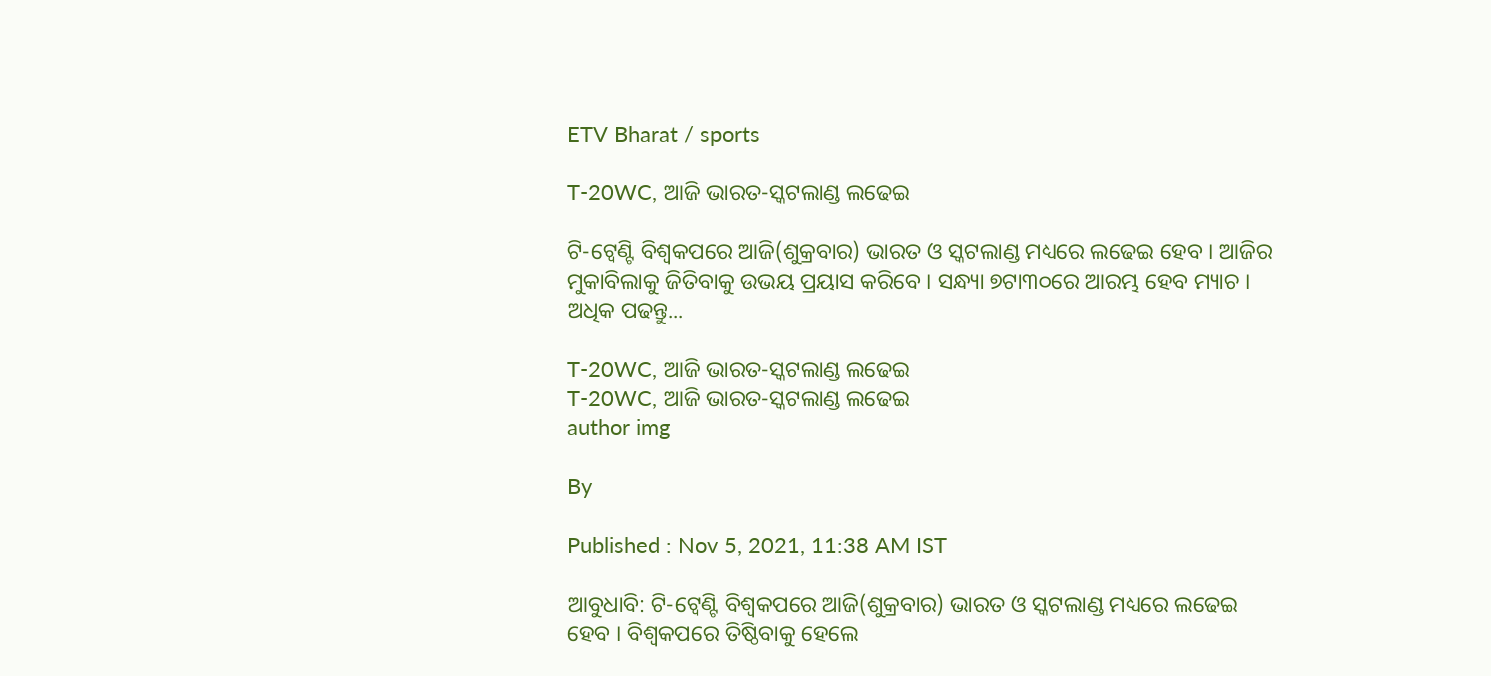ETV Bharat / sports

T-20WC, ଆଜି ଭାରତ-ସ୍କଟଲାଣ୍ଡ ଲଢେଇ

ଟି-ଟ୍ବେଣ୍ଟି ବିଶ୍ବକପରେ ଆଜି(ଶୁକ୍ରବାର) ଭାରତ ଓ ସ୍କଟଲାଣ୍ଡ ମଧ୍ୟରେ ଲଢେଇ ହେବ । ଆଜିର ମୁକାବିଲାକୁ ଜିତିବାକୁ ଉଭୟ ପ୍ରୟାସ କରିବେ । ସନ୍ଧ୍ୟା ୭ଟା୩୦ରେ ଆରମ୍ଭ ହେବ ମ୍ୟାଚ । ଅଧିକ ପଢନ୍ତୁ...

T-20WC, ଆଜି ଭାରତ-ସ୍କଟଲାଣ୍ଡ ଲଢେଇ
T-20WC, ଆଜି ଭାରତ-ସ୍କଟଲାଣ୍ଡ ଲଢେଇ
author img

By

Published : Nov 5, 2021, 11:38 AM IST

ଆବୁଧାବି: ଟି-ଟ୍ବେଣ୍ଟି ବିଶ୍ବକପରେ ଆଜି(ଶୁକ୍ରବାର) ଭାରତ ଓ ସ୍କଟଲାଣ୍ଡ ମଧ୍ୟରେ ଲଢେଇ ହେବ । ବିଶ୍ବକପରେ ତିଷ୍ଠିବାକୁ ହେଲେ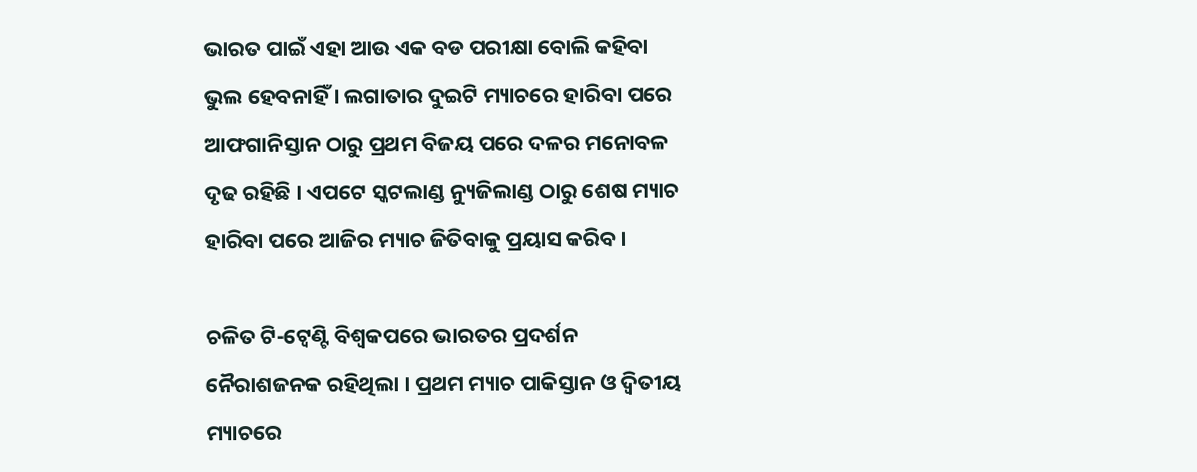ଭାରତ ପାଇଁ ଏହା ଆଉ ଏକ ବଡ ପରୀକ୍ଷା ବୋଲି କହିବା ଭୁଲ ହେବନାହିଁ । ଲଗାତାର ଦୁଇଟି ମ୍ୟାଚରେ ହାରିବା ପରେ ଆଫଗାନିସ୍ତାନ ଠାରୁ ପ୍ରଥମ ବିଜୟ ପରେ ଦଳର ମନୋବଳ ଦୃଢ ରହିଛି । ଏପଟେ ସ୍କଟଲାଣ୍ଡ ନ୍ୟୁଜିଲାଣ୍ଡ ଠାରୁ ଶେଷ ମ୍ୟାଚ ହାରିବା ପରେ ଆଜିର ମ୍ୟାଚ ଜିତିବାକୁ ପ୍ରୟାସ କରିବ ।

ଚଳିତ ଟି-ଟ୍ବେଣ୍ଟି ବିଶ୍ବକପରେ ଭାରତର ପ୍ରଦର୍ଶନ ନୈରାଶଜନକ ରହିଥିଲା । ପ୍ରଥମ ମ୍ୟାଚ ପାକିସ୍ତାନ ଓ ଦ୍ବିତୀୟ ମ୍ୟାଚରେ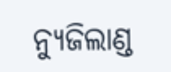ନ୍ୟୁଜିଲାଣ୍ଡ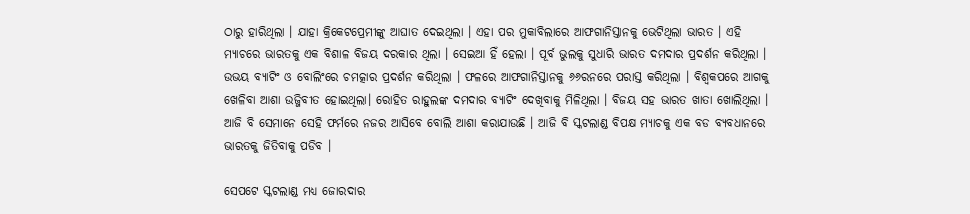ଠାରୁ ହାରିଥିଲା । ଯାହା କ୍ରିକେଟପ୍ରେମୀଙ୍କୁ ଆଘାତ ଦେଇଥିଲା । ଏହା ପର ମୁକାବିଲାରେ ଆଫଗାନିସ୍ତାନକୁ ଭେଟିଥିଲା ଭାରତ । ଏହି ମ୍ୟାଚରେ ଭାରତକୁ ଏକ ବିଶାଳ ବିଜୟ ଦରକାର ଥିଲା । ସେଇଆ ହିଁ ହେଲା । ପୂର୍ବ ଭୁଲକୁ ସୁଧାରି ଭାରତ ଦମଦାର ପ୍ରଦର୍ଶନ କରିଥିଲା । ଉଭୟ ବ୍ୟାଟିଂ ଓ ବୋଲିଂରେ ଚମତ୍କାର ପ୍ରଦର୍ଶନ କରିଥିଲା । ଫଳରେ ଆଫଗାନିସ୍ତାନକୁ ୬୬ରନରେ ପରାସ୍ତ କରିଥିଲା । ବିଶ୍ବକପରେ ଆଗକୁ ଖେଳିବା ଆଶା ଉଜ୍ଜିବୀତ ହୋଇଥିଲା। ରୋହିତ ରାହୁଲଙ୍କ ଦମଦାର ବ୍ୟାଟିଂ ଦେଖିବାକୁ ମିଳିଥିଲା । ବିଜୟ ସହ ଭାରତ ଖାତା ଖୋଲିଥିଲା । ଆଜି ବି ସେମାନେ ସେହି ଫର୍ମରେ ନଜର ଆସିବେ ବୋଲି ଆଶା କରାଯାଉଛି । ଆଜି ବି ସ୍କଟଲାଣ୍ଡ ବିପକ୍ଷ ମ୍ୟାଚକୁ ଏକ ବଡ ବ୍ୟବଧାନରେ ଭାରତକୁ ଜିତିବାକୁ ପଡିବ ।

ସେପଟେ ସ୍କଟଲାଣ୍ଡ ମଧ୍ୟ ଜୋରଦାର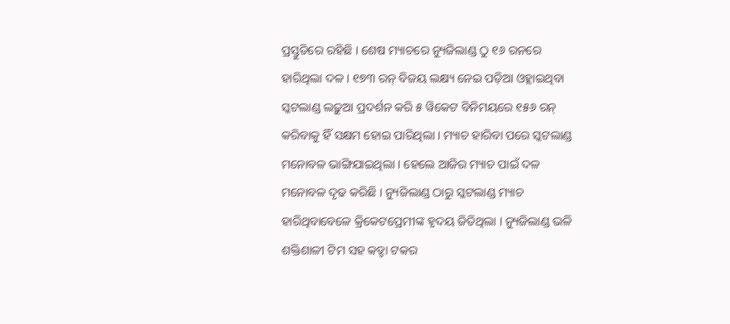ପ୍ରସ୍ତୁତିରେ ରହିଛି । ଶେଷ ମ୍ୟାଚରେ ନ୍ୟୁଜିଲାଣ୍ଡ ଠୁ ୧୬ ରନରେ ହାରିଥିଲା ଦଳ । ୧୭୩ ରନ୍‌ ବିଜୟ ଲକ୍ଷ୍ୟ ନେଇ ପଡ଼ିଆ ଓହ୍ଲାଇଥିବା ସ୍କଟଲାଣ୍ଡ ଲଢ଼ୁଆ ପ୍ରଦର୍ଶନ କରି ୫ ୱିକେଟ ବିନିମୟରେ ୧୫୬ ରନ୍‌ କରିବାକୁ ହିଁ ସକ୍ଷମ ହୋଇ ପାରିଥିଲା । ମ୍ୟାଚ ହାରିବା ପରେ ସ୍କଟଲାଣ୍ଡ ମନୋବଳ ଭାଙ୍ଗିଯାଇଥିଲା । ହେଲେ ଆଜିର ମ୍ୟାଚ ପାଇଁ ଦଳ ମନୋବଳ ଦୃଢ କରିଛି । ନ୍ୟୁଜିଲାଣ୍ଡ ଠାରୁ ସ୍କଟଲାଣ୍ଡ ମ୍ୟାଚ ହାରିଥିବାବେଳେ କ୍ରିକେଟପ୍ରେମୀଙ୍କ ହୃଦୟ ଜିତିଥିଲା । ନ୍ୟୁଜିଲାଣ୍ଡ ଭଳି ଶକ୍ତିଶାଳୀ ଟିମ ସହ କଡ୍ଡା ଟକର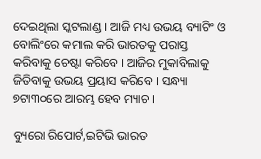ଦେଇଥିଲା ସ୍କଟଲାଣ୍ଡ । ଆଜି ମଧ୍ୟ ଉଭୟ ବ୍ୟାଟିଂ ଓ ବୋଲିଂରେ କମାଲ କରି ଭାରତକୁ ପରାସ୍ତ କରିବାକୁ ଚେଷ୍ଟା କରିବେ । ଆଜିର ମୁକାବିଲାକୁ ଜିତିବାକୁ ଉଭୟ ପ୍ରୟାସ କରିବେ । ସନ୍ଧ୍ୟା ୭ଟା୩୦ରେ ଆରମ୍ଭ ହେବ ମ୍ୟାଚ ।

ବ୍ୟୁରୋ ରିପୋର୍ଟ,ଇଟିଭି ଭାରତ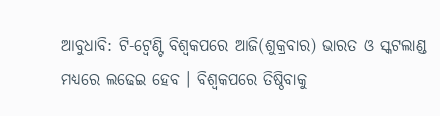ଆବୁଧାବି: ଟି-ଟ୍ବେଣ୍ଟି ବିଶ୍ବକପରେ ଆଜି(ଶୁକ୍ରବାର) ଭାରତ ଓ ସ୍କଟଲାଣ୍ଡ ମଧ୍ୟରେ ଲଢେଇ ହେବ । ବିଶ୍ବକପରେ ତିଷ୍ଠିବାକୁ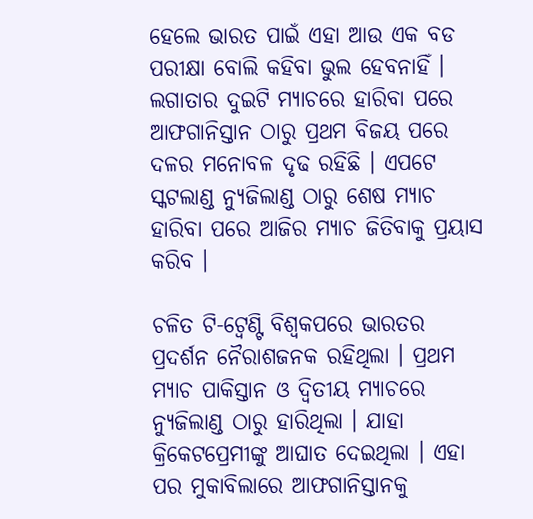ହେଲେ ଭାରତ ପାଇଁ ଏହା ଆଉ ଏକ ବଡ ପରୀକ୍ଷା ବୋଲି କହିବା ଭୁଲ ହେବନାହିଁ । ଲଗାତାର ଦୁଇଟି ମ୍ୟାଚରେ ହାରିବା ପରେ ଆଫଗାନିସ୍ତାନ ଠାରୁ ପ୍ରଥମ ବିଜୟ ପରେ ଦଳର ମନୋବଳ ଦୃଢ ରହିଛି । ଏପଟେ ସ୍କଟଲାଣ୍ଡ ନ୍ୟୁଜିଲାଣ୍ଡ ଠାରୁ ଶେଷ ମ୍ୟାଚ ହାରିବା ପରେ ଆଜିର ମ୍ୟାଚ ଜିତିବାକୁ ପ୍ରୟାସ କରିବ ।

ଚଳିତ ଟି-ଟ୍ବେଣ୍ଟି ବିଶ୍ବକପରେ ଭାରତର ପ୍ରଦର୍ଶନ ନୈରାଶଜନକ ରହିଥିଲା । ପ୍ରଥମ ମ୍ୟାଚ ପାକିସ୍ତାନ ଓ ଦ୍ବିତୀୟ ମ୍ୟାଚରେ ନ୍ୟୁଜିଲାଣ୍ଡ ଠାରୁ ହାରିଥିଲା । ଯାହା କ୍ରିକେଟପ୍ରେମୀଙ୍କୁ ଆଘାତ ଦେଇଥିଲା । ଏହା ପର ମୁକାବିଲାରେ ଆଫଗାନିସ୍ତାନକୁ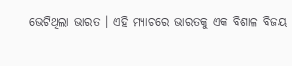ଭେଟିଥିଲା ଭାରତ । ଏହି ମ୍ୟାଚରେ ଭାରତକୁ ଏକ ବିଶାଳ ବିଜୟ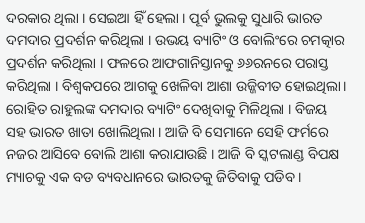ଦରକାର ଥିଲା । ସେଇଆ ହିଁ ହେଲା । ପୂର୍ବ ଭୁଲକୁ ସୁଧାରି ଭାରତ ଦମଦାର ପ୍ରଦର୍ଶନ କରିଥିଲା । ଉଭୟ ବ୍ୟାଟିଂ ଓ ବୋଲିଂରେ ଚମତ୍କାର ପ୍ରଦର୍ଶନ କରିଥିଲା । ଫଳରେ ଆଫଗାନିସ୍ତାନକୁ ୬୬ରନରେ ପରାସ୍ତ କରିଥିଲା । ବିଶ୍ବକପରେ ଆଗକୁ ଖେଳିବା ଆଶା ଉଜ୍ଜିବୀତ ହୋଇଥିଲା। ରୋହିତ ରାହୁଲଙ୍କ ଦମଦାର ବ୍ୟାଟିଂ ଦେଖିବାକୁ ମିଳିଥିଲା । ବିଜୟ ସହ ଭାରତ ଖାତା ଖୋଲିଥିଲା । ଆଜି ବି ସେମାନେ ସେହି ଫର୍ମରେ ନଜର ଆସିବେ ବୋଲି ଆଶା କରାଯାଉଛି । ଆଜି ବି ସ୍କଟଲାଣ୍ଡ ବିପକ୍ଷ ମ୍ୟାଚକୁ ଏକ ବଡ ବ୍ୟବଧାନରେ ଭାରତକୁ ଜିତିବାକୁ ପଡିବ ।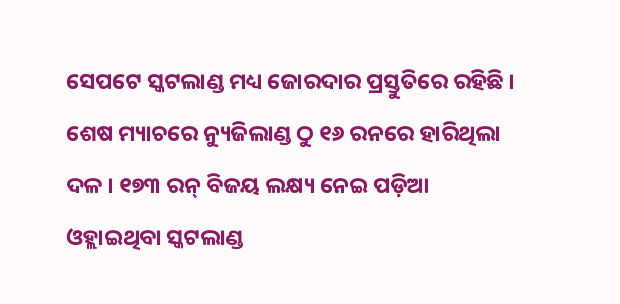ସେପଟେ ସ୍କଟଲାଣ୍ଡ ମଧ୍ୟ ଜୋରଦାର ପ୍ରସ୍ତୁତିରେ ରହିଛି । ଶେଷ ମ୍ୟାଚରେ ନ୍ୟୁଜିଲାଣ୍ଡ ଠୁ ୧୬ ରନରେ ହାରିଥିଲା ଦଳ । ୧୭୩ ରନ୍‌ ବିଜୟ ଲକ୍ଷ୍ୟ ନେଇ ପଡ଼ିଆ ଓହ୍ଲାଇଥିବା ସ୍କଟଲାଣ୍ଡ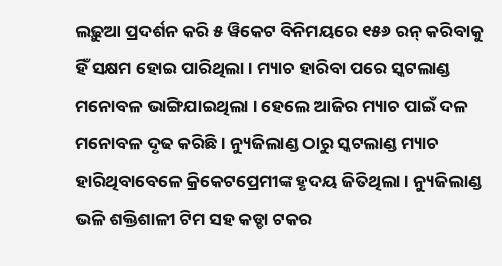ଲଢ଼ୁଆ ପ୍ରଦର୍ଶନ କରି ୫ ୱିକେଟ ବିନିମୟରେ ୧୫୬ ରନ୍‌ କରିବାକୁ ହିଁ ସକ୍ଷମ ହୋଇ ପାରିଥିଲା । ମ୍ୟାଚ ହାରିବା ପରେ ସ୍କଟଲାଣ୍ଡ ମନୋବଳ ଭାଙ୍ଗିଯାଇଥିଲା । ହେଲେ ଆଜିର ମ୍ୟାଚ ପାଇଁ ଦଳ ମନୋବଳ ଦୃଢ କରିଛି । ନ୍ୟୁଜିଲାଣ୍ଡ ଠାରୁ ସ୍କଟଲାଣ୍ଡ ମ୍ୟାଚ ହାରିଥିବାବେଳେ କ୍ରିକେଟପ୍ରେମୀଙ୍କ ହୃଦୟ ଜିତିଥିଲା । ନ୍ୟୁଜିଲାଣ୍ଡ ଭଳି ଶକ୍ତିଶାଳୀ ଟିମ ସହ କଡ୍ଡା ଟକର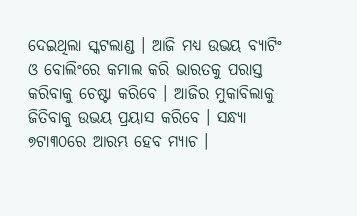ଦେଇଥିଲା ସ୍କଟଲାଣ୍ଡ । ଆଜି ମଧ୍ୟ ଉଭୟ ବ୍ୟାଟିଂ ଓ ବୋଲିଂରେ କମାଲ କରି ଭାରତକୁ ପରାସ୍ତ କରିବାକୁ ଚେଷ୍ଟା କରିବେ । ଆଜିର ମୁକାବିଲାକୁ ଜିତିବାକୁ ଉଭୟ ପ୍ରୟାସ କରିବେ । ସନ୍ଧ୍ୟା ୭ଟା୩୦ରେ ଆରମ୍ଭ ହେବ ମ୍ୟାଚ ।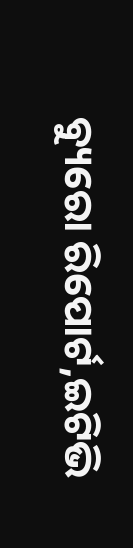ବ୍ୟୁରୋ ରିପୋର୍ଟ,ଇଟିଭି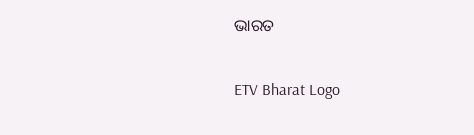ଭାରତ

ETV Bharat Logo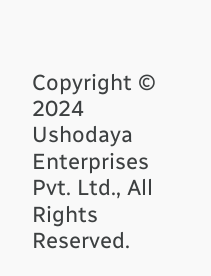Copyright © 2024 Ushodaya Enterprises Pvt. Ltd., All Rights Reserved.